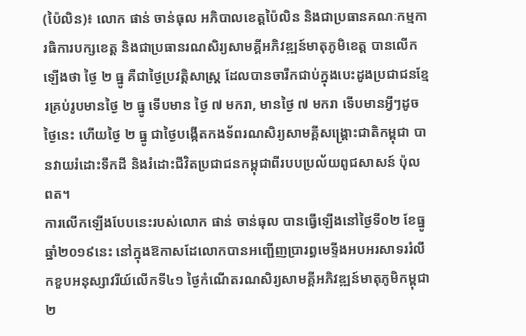(ប៉ៃលិន)៖ លោក ផាន់ ចាន់ធុល អភិបាលខេត្តប៉ៃលិន និងជាប្រធានគណៈកម្មការធិការបក្សខេត្ត និងជាប្រធានរណសិរ្យសាមគ្គីអភិវឌ្ឍន៍មាតុភូមិខេត្ត បានលើកឡើងថា ថ្ងៃ ២ ធ្នូ គឺជាថ្ងៃប្រវត្តិសាស្រ្ត ដែលបានចារឹកជាប់ក្នុងបេះដូងប្រជាជនខ្មែរគ្រប់រូបមានថ្ងៃ ២ ធ្នូ ទើបមាន ថ្ងៃ ៧ មករា, មានថ្ងៃ ៧ មករា ទើបមានអ្វីៗដូចថ្ងៃនេះ ហើយថ្ងៃ ២ ធ្នូ ជាថ្ងៃបង្កើតកងទ័ពរណសិរ្យសាមគ្គីសង្គ្រោះជាតិកម្ពុជា បានវាយរំដោះទឹកដី និងរំដោះជីវិតប្រជាជនកម្ពុជាពីរបបប្រល័យពូជសាសន៍ ប៉ុល ពត។
ការលើកឡើងបែបនេះរបស់លោក ផាន់ ចាន់ធុល បានធ្វើឡើងនៅថៃ្ងទី០២ ខែធ្នូ ឆ្នាំ២០១៩នេះ នៅក្នុងឱកាសដែលោកបានអញ្ជើញប្រារព្ធមេទ្ទីងអបអរសាទររំលឹកខួបអនុស្សាវរីយ៍លើកទី៤១ ថ្ងៃកំណើតរណសិរ្យសាមគ្គីអភិវឌ្ឍន៍មាតុភូមិកម្ពុជា ២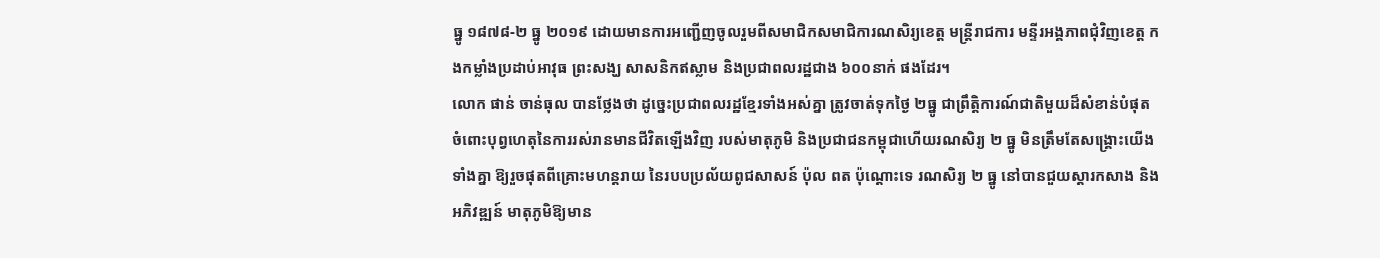ធ្នូ ១៨៧៨-២ ធ្នូ ២០១៩ ដោយមានការអញ្ជើញចូលរួមពីសមាជិកសមាជិការណសិរ្យខេត្ត មន្ត្រីរាជការ មន្ទីរអង្គភាពជុំវិញខេត្ត កងកម្លាំងប្រដាប់អាវុធ ព្រះសង្ឃ សាសនិកឥស្លាម និងប្រជាពលរដ្ឋជាង ៦០០នាក់ ផងដែរ។
លោក ផាន់ ចាន់ធុល បានថ្លែងថា ដូច្នេះប្រជាពលរដ្ឋខ្មែរទាំងអស់គ្នា ត្រូវចាត់ទុកថ្ងៃ ២ធ្នូ ជាព្រឹត្តិការណ៍ជាតិមួយដ៏សំខាន់បំផុត ចំពោះបុព្វហេតុនៃការរស់រានមានជីវិតឡើងវិញ របស់មាតុភូមិ និងប្រជាជនកម្ពុជាហើយរណសិរ្យ ២ ធ្នូ មិនត្រឹមតែសង្គ្រោះយើងទាំងគ្នា ឱ្យរួចផុតពីគ្រោះមហន្តរាយ នៃរបបប្រល័យពូជសាសន៍ ប៉ុល ពត ប៉ុណ្តោះទេ រណសិរ្យ ២ ធ្នូ នៅបានជួយស្តារកសាង និងអភិវឌ្ឍន៍ មាតុភូមិឱ្យមាន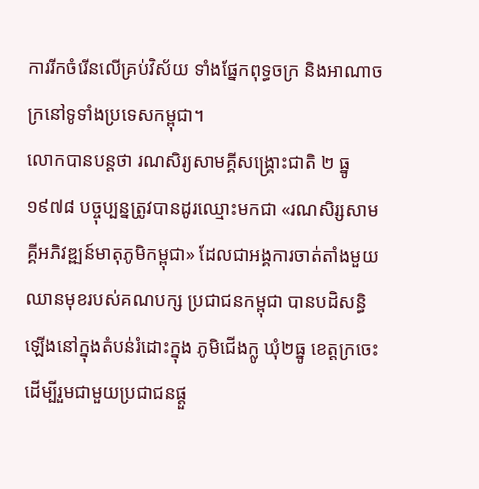ការរីកចំរើនលើគ្រប់វិស័យ ទាំងផ្នែកពុទ្ធចក្រ និងអាណាចក្រនៅទូទាំងប្រទេសកម្ពុជា។
លោកបានបន្តថា រណសិរ្យសាមគ្គីសង្គ្រោះជាតិ ២ ធ្នូ ១៩៧៨ បច្ចុប្បន្នត្រូវបានដូរឈ្មោះមកជា «រណសិរ្សសាមគ្គីអភិវឌ្ឍន៍មាតុភូមិកម្ពុជា» ដែលជាអង្គការចាត់តាំងមួយឈានមុខរបស់គណបក្ស ប្រជាជនកម្ពុជា បានបដិសន្ធិឡើងនៅក្នុងតំបន់រំដោះក្នុង ភូមិជើងក្លូ ឃុំ២ធ្នូ ខេត្តក្រចេះ ដើម្បីរួមជាមួយប្រជាជនផ្តួ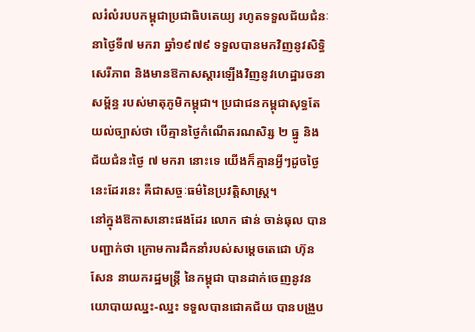លរំលំរបបកម្ពុជាប្រជាធិបតេយ្យ រហូតទទួលជ័យជំនៈ នាថ្ងៃទី៧ មករា ឆ្នាំ១៩៧៩ ទទួលបានមកវិញនូវសិទ្ធិសេរីភាព និងមានឱកាសស្តារឡើងវិញនូវហេដ្ឋារចនាសម្ព័ន្ធ របស់មាតុភូមិកម្ពុជា។ ប្រជាជនកម្ពុជាសុទ្ធតែយល់ច្បាស់ថា បើគ្មានថ្ងៃកំណើតរណសិរ្ស ២ ធ្នូ និង ជ័យជំនះថ្ងៃ ៧ មករា នោះទេ យើងក៏គ្មានអ្វីៗដូចថ្ងៃនេះដែរនេះ គឺជាសច្ចៈធម៌នៃប្រវត្តិសាស្ត្រ។
នៅក្នុងឱកាសនោះផងដែរ លោក ផាន់ ចាន់ធុល បានបញ្ជាក់ថា ក្រោមការដឹកនាំរបស់សម្តេចតេជោ ហ៊ុន សែន នាយករដ្ឋមន្ត្រី នៃកម្ពុជា បានដាក់ចេញនូវនយោបាយឈ្នះ-ឈ្នះ ទទួលបានជោគជ័យ បានបង្រួប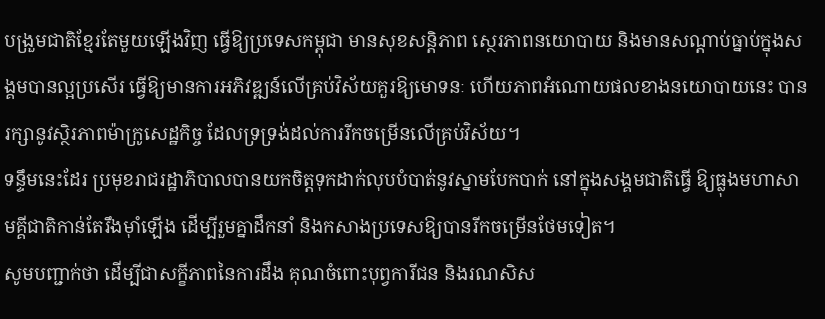បង្រួមជាតិខ្មែរតែមួយឡើងវិញ ធ្វើឱ្យប្រទេសកម្ពុជា មានសុខសន្តិភាព ស្ថេរភាពនយោបាយ និងមានសណ្តាប់ធ្នាប់ក្នុងសង្គមបានល្អប្រសើរ ធ្វើឱ្យមានការអភិវឌ្ឍន៍លើគ្រប់វិស័យគួរឱ្យមោទនៈ ហើយភាពអំណោយផលខាងនយោបាយនេះ បានរក្សានូវស្ថិរភាពម៉ាក្រូសេដ្ឋកិច្ច ដែលទ្រទ្រង់ដល់ការរីកចម្រើនលើគ្រប់វិស័យ។
ទន្ទឹមនេះដែរ ប្រមុខរាជរដ្ឋាភិបាលបានយកចិត្តទុកដាក់លុបបំបាត់នូវស្នាមបែកបាក់ នៅក្នុងសង្គមជាតិធ្វើ ឱ្យធ្លុងមហាសាមគ្គីជាតិកាន់តែរឹងម៉ាំឡើង ដើម្បីរួមគ្នាដឹកនាំ និងកសាងប្រទេសឱ្យបានរីកចម្រើនថែមទៀត។
សូមបញ្ជាក់ថា ដើម្បីជាសក្ខីភាពនៃការដឹង គុណចំពោះបុព្វការីជន និងរណសិស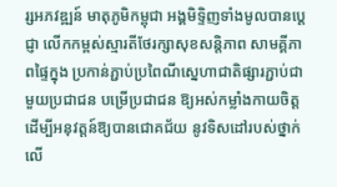រ្សអភវឌ្ឍន៍ មាតុភូមិកម្ពុជា អង្គមិទ្ទិញទាំងមូលបានប្តេជ្ញា លើកកម្ពស់ស្មារតីថែរក្សាសុខសន្តិភាព សាមគ្គីភាពផ្ទៃក្នុង ប្រកាន់ភ្ជាប់ប្រពៃណីស្នេហាជាតិផ្សារភ្ជាប់ជាមួយប្រជាជន បម្រើប្រជាជន ឱ្យអស់កម្លាំងកាយចិត្ត ដើម្បីអនុវត្តន៍ឱ្យបានជោគជ័យ នូវទិសដៅរបស់ថ្នាក់លើ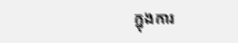ក្នុងការ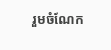រួមចំណែក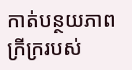កាត់បន្ថយភាព ក្រីក្ររបស់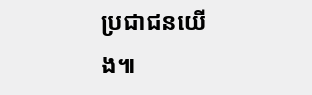ប្រជាជនយើង៕